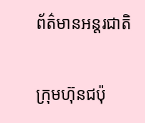ព័ត៌មានអន្តរជាតិ

ក្រុមហ៊ុនជប៉ុ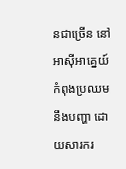នជាច្រើន នៅអាស៊ីអាគ្នេយ៍ កំពុងប្រឈមនឹងបញ្ហា ដោយសារករ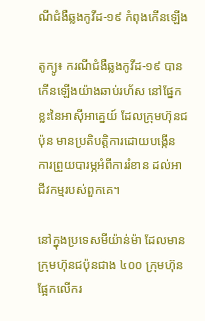ណីជំងឺឆ្លងកូវីដ-១៩ កំពុងកើនឡើង

តូក្យូ៖ ករណីជំងឺឆ្លងកូវីដ-១៩ បានកើនឡើងយ៉ាងឆាប់រហ័ស នៅផ្នែកខ្លះនៃអាស៊ីអាគ្នេយ៍ ដែលក្រុមហ៊ុនជប៉ុន មានប្រតិបត្ដិការដោយបង្កើន ការព្រួយបារម្ភអំពីការរំខាន ដល់អាជីវកម្មរបស់ពួកគេ។

នៅក្នុងប្រទេសមីយ៉ាន់ម៉ា ដែលមានក្រុមហ៊ុនជប៉ុនជាង ៤០០ ក្រុមហ៊ុន ផ្អែកលើករ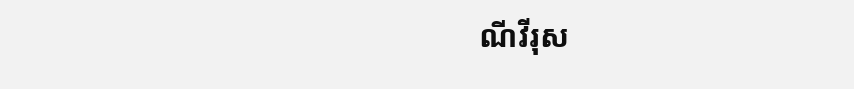ណីវីរុស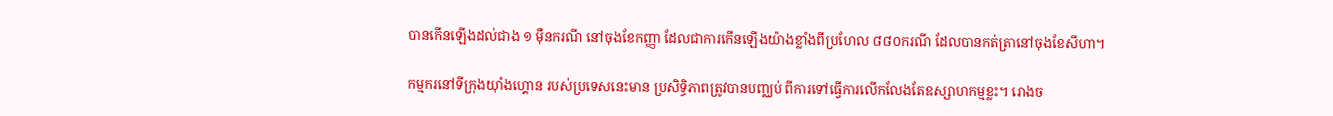បានកើនឡើងដល់ជាង ១ ម៉ឺនករណី នៅចុងខែកញ្ញា ដែលជាការកើនឡើងយ៉ាងខ្លាំងពីប្រហែល ៨៨០ករណី ដែលបានកត់ត្រានៅចុងខែសីហា។

កម្មករនៅទីក្រុងយ៉ាំងហ្គោន របស់ប្រទេសនេះមាន ប្រសិទ្ធិភាពត្រូវបានបញ្ឈប់ ពីការទៅធ្វើការលើកលែងតែឧស្សាហកម្មខ្លះ។ រោងច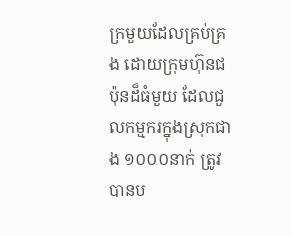ក្រមួយដែលគ្រប់គ្រង ដោយក្រុមហ៊ុនជប៉ុនដ៏ធំមួយ ដែលជួលកម្មករក្នុងស្រុកជាង ១០០០នាក់ ត្រូវបានប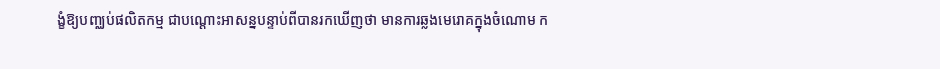ង្ខំឱ្យបញ្ឈប់ផលិតកម្ម ជាបណ្តោះអាសន្នបន្ទាប់ពីបានរកឃើញថា មានការឆ្លងមេរោគក្នុងចំណោម ក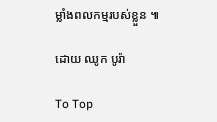ម្លាំងពលកម្មរបស់ខ្លួន ៕

ដោយ ឈូក បូរ៉ា

To Top